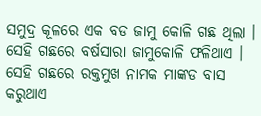ସମୁଦ୍ର କୂଳରେ ଏକ ବଡ ଜାମୁ କୋଳି ଗଛ ଥିଲା । ସେହି ଗଛରେ ବର୍ଷସାରା ଜାମୁକୋଳି ଫଳିଥାଏ । ସେହି ଗଛରେ ରକ୍ତମୁଖ ନାମକ ମାଙ୍କଡ ବାସ କରୁଥାଏ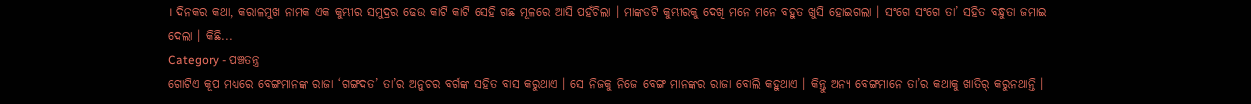। ଦିନକର କଥା, କରାଳମୁଖ ନାମକ ଏକ କୁମ୍ଭୀର ସମୁଦ୍ରର ଢେଉ କାଟି କାଟି ସେହି ଗଛ ମୂଳରେ ଆସି ପହଁଚିଲା । ମାଙ୍କଡଟି କୁମ୍ଭୀରକୁ ଦେଖି ମନେ ମନେ ବହୁତ ଖୁସି ହୋଇଗଲା । ସଂଗେ ସଂଗେ ତା’ ସହିତ ବନ୍ଧୁତା ଜମାଇ ଦେଲା । କିଛି...
Category - ପଞ୍ଚତନ୍ତ୍ର
ଗୋଟିଏ କୂପ ମଧ୍ୟରେ ବେଙ୍ଗମାନଙ୍କ ରାଜା ‘ଗଙ୍ଗଦତ’ ତା’ର ଅନୁଚର ବର୍ଗଙ୍କ ସହିତ ବାସ କରୁଥାଏ । ସେ ନିଜକୁ ନିଜେ ବେଙ୍ଗ ମାନଙ୍କର ରାଜା ବୋଲି କହୁଥାଏ । କିନ୍ତୁ ଅନ୍ୟ ବେଙ୍ଗମାନେ ତା’ର କଥାକୁ ଖାତିର୍ କରୁନଥାନ୍ତି ।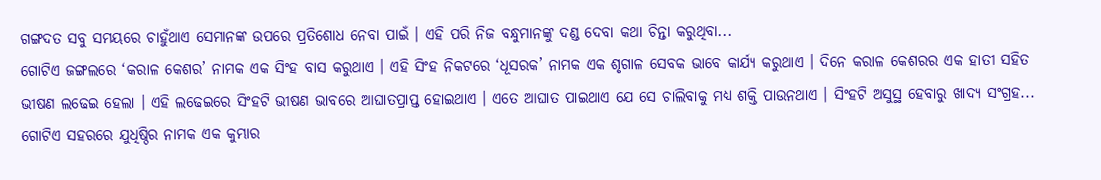ଗଙ୍ଗଦତ ସବୁ ସମୟରେ ଚାହୁଁଥାଏ ସେମାନଙ୍କ ଉପରେ ପ୍ରତିଶୋଧ ନେବା ପାଇଁ । ଏହି ପରି ନିଜ ବନ୍ଧୁମାନଙ୍କୁ ଦଣ୍ଡ ଦେବା କଥା ଚିନ୍ତା କରୁଥିବା...
ଗୋଟିଏ ଜଙ୍ଗଲରେ ‘କରାଳ କେଶର’ ନାମକ ଏକ ସିଂହ ବାସ କରୁଥାଏ । ଏହି ସିଂହ ନିକଟରେ ‘ଧୂସରକ’ ନାମକ ଏକ ଶୃଗାଳ ସେବକ ଭାବେ କାର୍ଯ୍ୟ କରୁଥାଏ । ଦିନେ କରାଳ କେଶରର ଏକ ହାତୀ ସହିତ ଭୀଷଣ ଲଢେଇ ହେଲା । ଏହି ଲଢେଇରେ ସିଂହଟି ଭୀଷଣ ଭାବରେ ଆଘାତପ୍ରାପ୍ତ ହୋଇଥାଏ । ଏତେ ଆଘାତ ପାଇଥାଏ ଯେ ସେ ଚାଲିବାକୁ ମଧ୍ୟ ଶକ୍ତି ପାଉନଥାଏ । ସିଂହଟି ଅସୁସ୍ଥ ହେବାରୁ ଖାଦ୍ୟ ସଂଗ୍ରହ...
ଗୋଟିଏ ସହରରେ ଯୁଧିଷ୍ଠିର ନାମକ ଏକ କୁମ୍ଭାର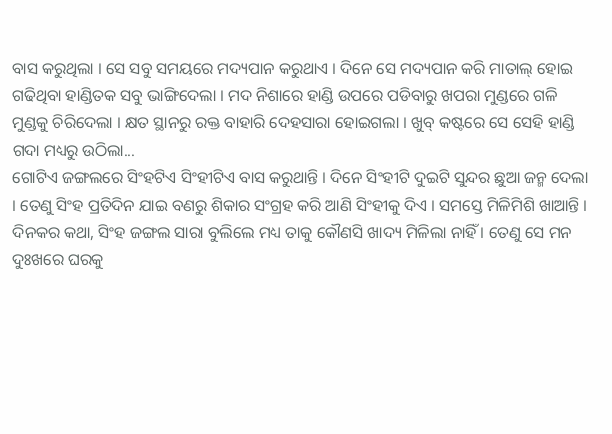ବାସ କରୁଥିଲା । ସେ ସବୁ ସମୟରେ ମଦ୍ୟପାନ କରୁଥାଏ । ଦିନେ ସେ ମଦ୍ୟପାନ କରି ମାତାଲ୍ ହୋଇ ଗଢିଥିବା ହାଣ୍ଡିତକ ସବୁ ଭାଙ୍ଗିଦେଲା । ମଦ ନିଶାରେ ହାଣ୍ଡି ଉପରେ ପଡିବାରୁ ଖପରା ମୁଣ୍ଡରେ ଗଳି ମୁଣ୍ଡକୁ ଚିରିଦେଲା । କ୍ଷତ ସ୍ଥାନରୁ ରକ୍ତ ବାହାରି ଦେହସାରା ହୋଇଗଲା । ଖୁବ୍ କଷ୍ଟରେ ସେ ସେହି ହାଣ୍ଡି ଗଦା ମଧ୍ୟରୁ ଉଠିଲା...
ଗୋଟିଏ ଜଙ୍ଗଲରେ ସିଂହଟିଏ ସିଂହୀଟିଏ ବାସ କରୁଥାନ୍ତି । ଦିନେ ସିଂହୀଟି ଦୁଇଟି ସୁନ୍ଦର ଛୁଆ ଜନ୍ମ ଦେଲା । ତେଣୁ ସିଂହ ପ୍ରତିଦିନ ଯାଇ ବଣରୁ ଶିକାର ସଂଗ୍ରହ କରି ଆଣି ସିଂହୀକୁ ଦିଏ । ସମସ୍ତେ ମିଳିମିଶି ଖାଆନ୍ତି । ଦିନକର କଥା, ସିଂହ ଜଙ୍ଗଲ ସାରା ବୁଲିଲେ ମଧ୍ୟ ତାକୁ କୌଣସି ଖାଦ୍ୟ ମିଳିଲା ନାହିଁ । ତେଣୁ ସେ ମନ ଦୁଃଖରେ ଘରକୁ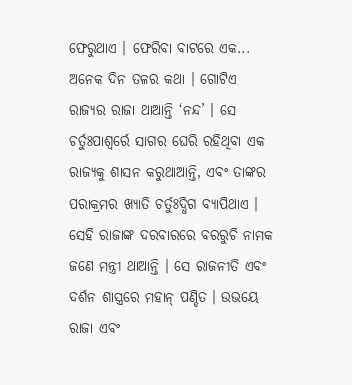ଫେରୁଥାଏ । ଫେରିବା ବାଟରେ ଏକ...
ଅନେକ ଦିନ ତଳର କଥା । ଗୋଟିଏ ରାଜ୍ୟର ରାଜା ଥାଆନ୍ତି ‘ନନ୍ଦ’ । ସେ ଚର୍ତୁଃପାଶ୍ୱର୍ରେ ସାଗର ଘେରି ରହିଥିବା ଏକ ରାଜ୍ୟକୁ ଶାସନ କରୁଥାଆନ୍ତି, ଏବଂ ତାଙ୍କର ପରାକ୍ରମର ଖ୍ୟାତି ଚର୍ତୁଃଦ୍ଧିଗ ବ୍ୟାପିଥାଏ । ସେହି ରାଜାଙ୍କ ଦରବାରରେ ବରରୁଚି ନାମକ ଜଣେ ମନ୍ତ୍ରୀ ଥାଆନ୍ତି । ସେ ରାଜନୀତି ଏବଂ ଦର୍ଶନ ଶାସ୍ତ୍ରରେ ମହାନ୍ ପଣ୍ଡିତ । ଉଭୟେ ରାଜା ଏବଂ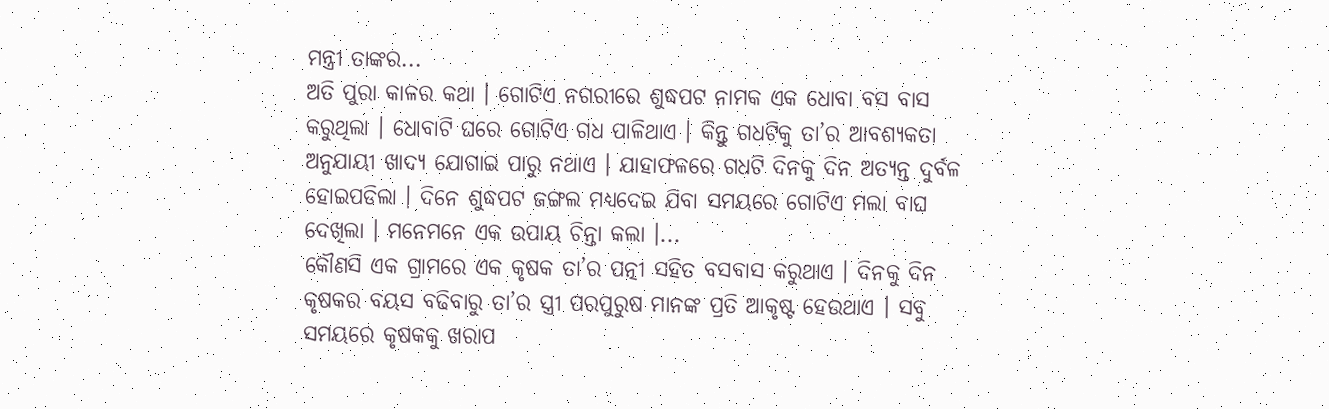ମନ୍ତ୍ରୀ ତାଙ୍କର...
ଅତି ପୁରା କାଳର କଥା । ଗୋଟିଏ ନଗରୀରେ ଶୁଦ୍ଧପଟ ନାମକ ଏକ ଧୋବା ବସ ବାସ କରୁଥିଲା । ଧୋବାଟି ଘରେ ଗୋଟିଏ ଗଧ ପାଳିଥାଏ । କିନ୍ତୁ ଗଧଟିକୁ ତା’ର ଆବଶ୍ୟକତା ଅନୁଯାୟୀ ଖାଦ୍ୟ ଯୋଗାଇ ପାରୁ ନଥାଏ । ଯାହାଫଳରେ ଗଧଟି ଦିନକୁ ଦିନ ଅତ୍ୟନ୍ତ ଦୁର୍ବଳ ହୋଇପଡିଲା । ଦିନେ ଶୁଦ୍ଧପଟ ଜଙ୍ଗଲ ମଧ୍ୟଦେଇ ଯିବା ସମୟରେ ଗୋଟିଏ ମଲା ବାଘ ଦେଖିଲା । ମନେମନେ ଏକ ଉପାୟ ଚିନ୍ତା କଲା ।...
କୌଣସି ଏକ ଗ୍ରାମରେ ଏକ କୃଷକ ତା’ର ପତ୍ନୀ ସହିତ ବସବାସ କରୁଥାଏ । ଦିନକୁ ଦିନ କୃଷକର ବୟସ ବଢିବାରୁ ତା’ର ସ୍ତ୍ରୀ ପରପୁରୁଷ ମାନଙ୍କ ପ୍ରତି ଆକୃଷ୍ଟ ହେଉଥାଏ । ସବୁ ସମୟରେ କୃଷକକୁ ଖରାପ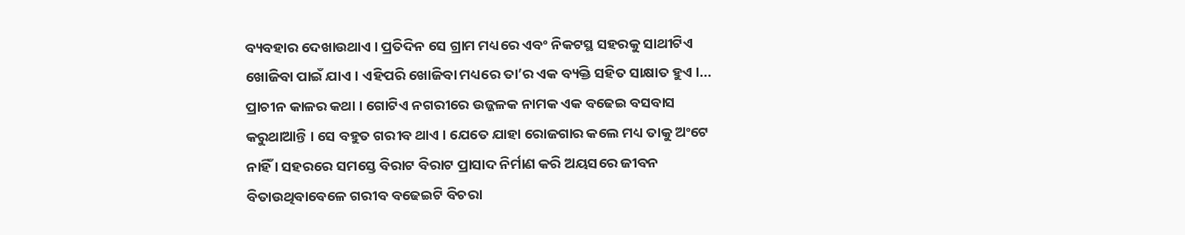ବ୍ୟବହାର ଦେଖାଉଥାଏ । ପ୍ରତିଦିନ ସେ ଗ୍ରାମ ମଧ୍ୟରେ ଏବଂ ନିକଟସ୍ଥ ସହରକୁ ସାଥୀଟିଏ ଖୋଜିବା ପାଇଁ ଯାଏ । ଏହିପରି ଖୋଜିବା ମଧ୍ୟରେ ତା’ର ଏକ ବ୍ୟକ୍ତି ସହିତ ସାକ୍ଷାତ ହୁଏ ।...
ପ୍ରାଚୀନ କାଳର କଥା । ଗୋଟିଏ ନଗରୀରେ ଉଜ୍ଜଳକ ନାମକ ଏକ ବଢେଇ ବସବାସ କରୁଥାଆନ୍ତି । ସେ ବହୁତ ଗରୀବ ଥାଏ । ଯେତେ ଯାହା ରୋଜଗାର କଲେ ମଧ୍ୟ ତାକୁ ଅଂଟେ ନାହିଁ । ସହରରେ ସମସ୍ତେ ବିରାଟ ବିରାଟ ପ୍ରାସାଦ ନିର୍ମାଣ କରି ଅୟସରେ ଜୀବନ ବିତାଉଥିବାବେଳେ ଗରୀବ ବଢେଇଟି ବିଚରା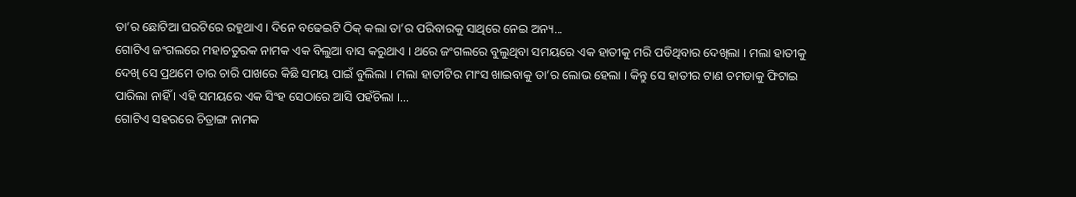ତା’ର ଛୋଟିଆ ଘରଟିରେ ରହୁଥାଏ । ଦିନେ ବଢେଇଟି ଠିକ୍ କଲା ତା’ର ପରିବାରକୁ ସାଥିରେ ନେଇ ଅନ୍ୟ...
ଗୋଟିଏ ଜଂଗଲରେ ମହାଚତୁରକ ନାମକ ଏକ ବିଲୁଆ ବାସ କରୁଥାଏ । ଥରେ ଜଂଗଲରେ ବୁଲୁଥିବା ସମୟରେ ଏକ ହାତୀକୁ ମରି ପଡିଥିବାର ଦେଖିଲା । ମଲା ହାତୀକୁ ଦେଖି ସେ ପ୍ରଥମେ ତାର ଚାରି ପାଖରେ କିଛି ସମୟ ପାଇଁ ବୁଲିଲା । ମଲା ହାତୀଟିର ମାଂସ ଖାଇବାକୁ ତା’ର ଲୋଭ ହେଲା । କିନ୍ତୁ ସେ ହାତୀର ଟାଣ ଚମଡାକୁ ଫିଟାଇ ପାରିଲା ନାହିଁ । ଏହି ସମୟରେ ଏକ ସିଂହ ସେଠାରେ ଆସି ପହଁଚିଲା ।...
ଗୋଟିଏ ସହରରେ ଚିତ୍ରାଙ୍ଗ ନାମକ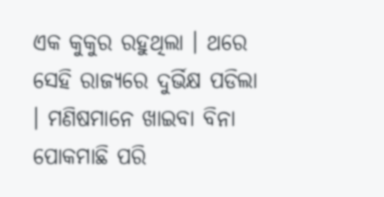ଏକ କୁକୁର ରହୁଥିଲା । ଥରେ ସେହି ରାଜ୍ୟରେ ଦୁର୍ଭିକ୍ଷ ପଡିଲା । ମଣିଷମାନେ ଖାଇବା ବିନା ପୋକମାଛି ପରି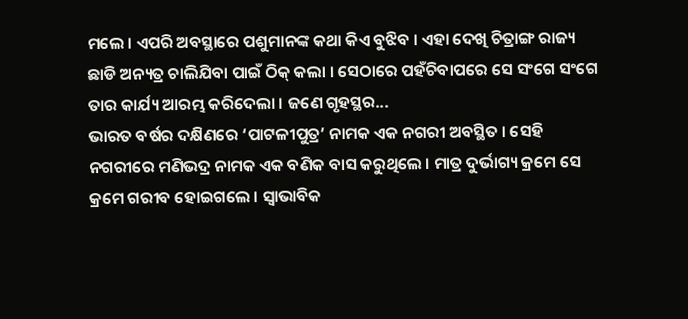ମଲେ । ଏପରି ଅବସ୍ଥାରେ ପଶୁମାନଙ୍କ କଥା କିଏ ବୁଝିବ । ଏହା ଦେଖି ଚିତ୍ରାଙ୍ଗ ରାଜ୍ୟ ଛାଡି ଅନ୍ୟତ୍ର ଚାଲିଯିବା ପାଇଁ ଠିକ୍ କଲା । ସେଠାରେ ପହଁଚିବାପରେ ସେ ସଂଗେ ସଂଗେ ତାର କାର୍ଯ୍ୟ ଆରମ୍ଭ କରିଦେଲା । ଜଣେ ଗୃହସ୍ଥର...
ଭାରତ ବର୍ଷର ଦକ୍ଷିଣରେ ‘ପାଟଳୀପୁତ୍ର’ ନାମକ ଏକ ନଗରୀ ଅବସ୍ଥିତ । ସେହି ନଗରୀରେ ମଣିଭଦ୍ର ନାମକ ଏକ ବଣିକ ବାସ କରୁଥିଲେ । ମାତ୍ର ଦୁର୍ଭାଗ୍ୟ କ୍ରମେ ସେ କ୍ରମେ ଗରୀବ ହୋଇଗଲେ । ସ୍ୱାଭାବିକ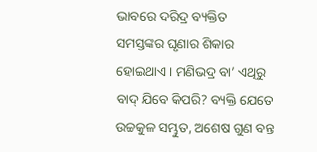ଭାବରେ ଦରିଦ୍ର ବ୍ୟକ୍ତିତ ସମସ୍ତଙ୍କର ଘୃଣାର ଶିକାର ହୋଇଥାଏ । ମଣିଭଦ୍ର ବା’ ଏଥିରୁ ବାଦ୍ ଯିବେ କିପରି? ବ୍ୟକ୍ତି ଯେତେ ଉଚ୍ଚକୁଳ ସମ୍ଭୁତ, ଅଶେଷ ଗୁଣ ବନ୍ତ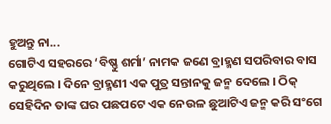ହୁଅନ୍ତୁ ନା...
ଗୋଟିଏ ସହରରେ ‘ବିଷ୍ଣୁ ଶର୍ମା’ ନାମକ ଜଣେ ବ୍ରାହ୍ମଣ ସପରିବାର ବାସ କରୁଥିଲେ । ଦିନେ ବ୍ରାହ୍ମଣୀ ଏକ ପୁତ୍ର ସନ୍ତାନକୁ ଜନ୍ମ ଦେଲେ । ଠିକ୍ ସେହିଦିନ ତାଙ୍କ ଘର ପଛପଟେ ଏକ ନେଉଳ ଛୁଆଟିଏ ଜନ୍ମ କରି ସଂଗେ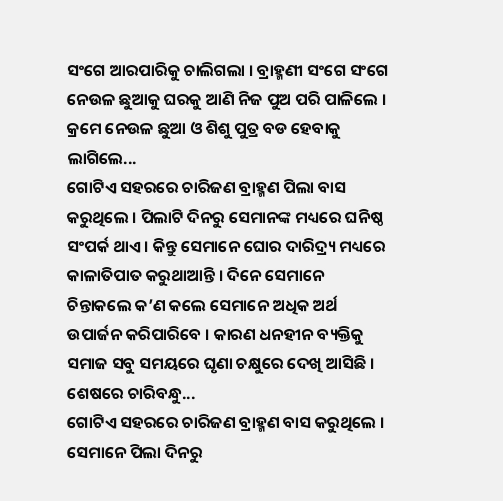ସଂଗେ ଆରପାରିକୁ ଚାଲିଗଲା । ବ୍ରାହ୍ମଣୀ ସଂଗେ ସଂଗେ ନେଉଳ ଛୁଆକୁ ଘରକୁ ଆଣି ନିଜ ପୁଅ ପରି ପାଳିଲେ । କ୍ରମେ ନେଉଳ ଛୁଆ ଓ ଶିଶୁ ପୁତ୍ର ବଡ ହେବାକୁ ଲାଗିଲେ...
ଗୋଟିଏ ସହରରେ ଚାରିଜଣ ବ୍ରାହ୍ମଣ ପିଲା ବାସ କରୁଥିଲେ । ପିଲାଟି ଦିନରୁ ସେମାନଙ୍କ ମଧ୍ୟରେ ଘନିଷ୍ଠ ସଂପର୍କ ଥାଏ । କିନ୍ତୁ ସେମାନେ ଘୋର ଦାରିଦ୍ର୍ୟ ମଧ୍ୟରେ କାଳାତିପାତ କରୁଥାଆନ୍ତି । ଦିନେ ସେମାନେ ଚିନ୍ତାକଲେ କ’ଣ କଲେ ସେମାନେ ଅଧିକ ଅର୍ଥ ଉପାର୍ଜନ କରିପାରିବେ । କାରଣ ଧନହୀନ ବ୍ୟକ୍ତିକୁ ସମାଜ ସବୁ ସମୟରେ ଘୃଣା ଚକ୍ଷୁରେ ଦେଖି ଆସିଛି । ଶେଷରେ ଚାରିବନ୍ଧୁ...
ଗୋଟିଏ ସହରରେ ଚାରିଜଣ ବ୍ରାହ୍ମଣ ବାସ କରୁଥିଲେ । ସେମାନେ ପିଲା ଦିନରୁ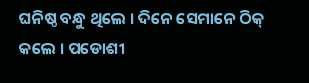ଘନିଷ୍ଠ ବନ୍ଧୁ ଥିଲେ । ଦିନେ ସେମାନେ ଠିକ୍ କଲେ । ପଡୋଶୀ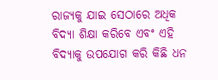ରାଜ୍ୟକୁ ଯାଇ ସେଠାରେ ଅଧିକ ବିଦ୍ୟା ଶିକ୍ଷା କରିବେ ଏବଂ ଏହି ବିଦ୍ୟାକୁ ଉପଯୋଗ କରି କିଛି ଧନ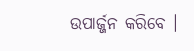ଉପାର୍ଜ୍ଜନ କରିବେ ।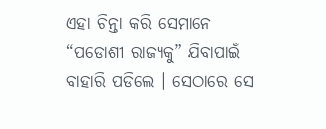ଏହା ଚିନ୍ତା କରି ସେମାନେ “ପଡୋଶୀ ରାଜ୍ୟକୁ” ଯିବାପାଇଁ ବାହାରି ପଡିଲେ । ସେଠାରେ ସେ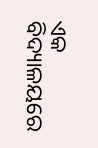ଏକ ବିଦ୍ୟାଳୟରେ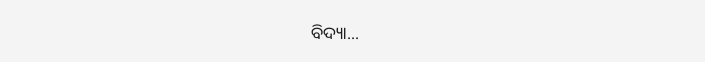ବିଦ୍ୟା...